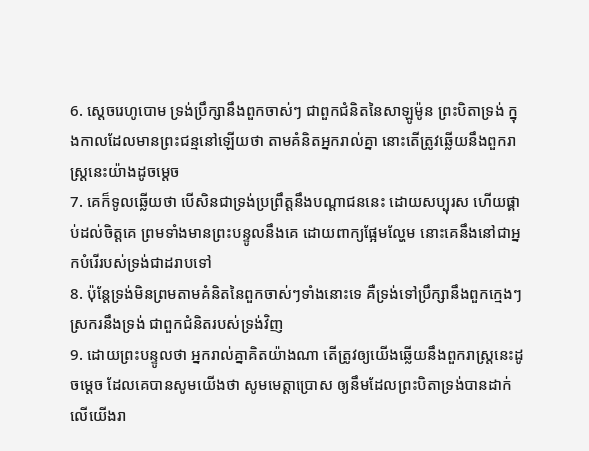6. ស្តេចរេហូបោម ទ្រង់ប្រឹក្សានឹងពួកចាស់ៗ ជាពួកជំនិតនៃសាឡូម៉ូន ព្រះបិតាទ្រង់ ក្នុងកាលដែលមានព្រះជន្មនៅឡើយថា តាមគំនិតអ្នករាល់គ្នា នោះតើត្រូវឆ្លើយនឹងពួករាស្ត្រនេះយ៉ាងដូចម្តេច
7. គេក៏ទូលឆ្លើយថា បើសិនជាទ្រង់ប្រព្រឹត្តនឹងបណ្តាជននេះ ដោយសប្បុរស ហើយផ្គាប់ដល់ចិត្តគេ ព្រមទាំងមានព្រះបន្ទូលនឹងគេ ដោយពាក្យផ្អែមល្ហែម នោះគេនឹងនៅជាអ្នកបំរើរបស់ទ្រង់ជាដរាបទៅ
8. ប៉ុន្តែទ្រង់មិនព្រមតាមគំនិតនៃពួកចាស់ៗទាំងនោះទេ គឺទ្រង់ទៅប្រឹក្សានឹងពួកក្មេងៗស្រករនឹងទ្រង់ ជាពួកជំនិតរបស់ទ្រង់វិញ
9. ដោយព្រះបន្ទូលថា អ្នករាល់គ្នាគិតយ៉ាងណា តើត្រូវឲ្យយើងឆ្លើយនឹងពួករាស្ត្រនេះដូចម្តេច ដែលគេបានសូមយើងថា សូមមេត្តាប្រោស ឲ្យនឹមដែលព្រះបិតាទ្រង់បានដាក់លើយើងរា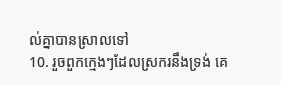ល់គ្នាបានស្រាលទៅ
10. រួចពួកក្មេងៗដែលស្រករនឹងទ្រង់ គេ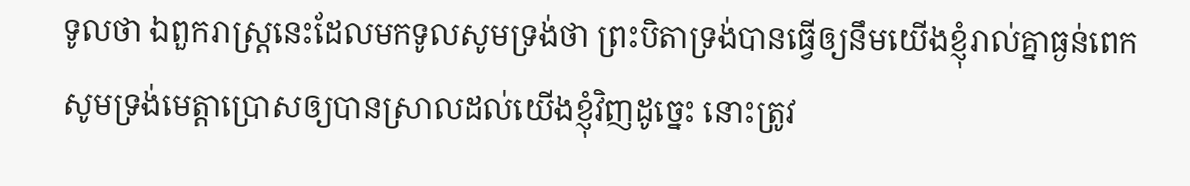ទូលថា ឯពួករាស្ត្រនេះដែលមកទូលសូមទ្រង់ថា ព្រះបិតាទ្រង់បានធ្វើឲ្យនឹមយើងខ្ញុំរាល់គ្នាធ្ងន់ពេក សូមទ្រង់មេត្តាប្រោសឲ្យបានស្រាលដល់យើងខ្ញុំវិញដូច្នេះ នោះត្រូវ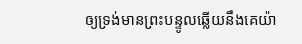ឲ្យទ្រង់មានព្រះបន្ទូលឆ្លើយនឹងគេយ៉ា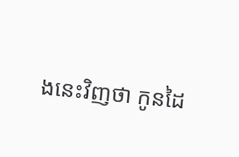ងនេះវិញថា កូនដៃ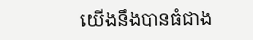យើងនឹងបានធំជាង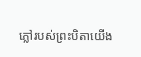ភ្លៅរបស់ព្រះបិតាយើង